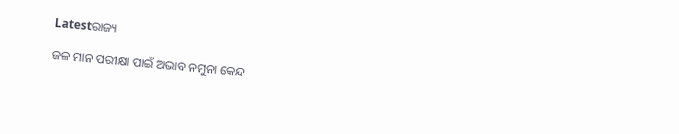Latestରାଜ୍ୟ

ଜଳ ମାନ ପରୀକ୍ଷା ପାଇଁ ଅଭାବ ନମୁନା କେନ୍ଦ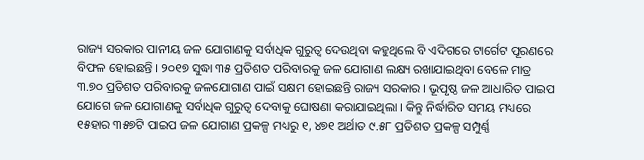ରାଜ୍ୟ ସରକାର ପାନୀୟ ଜଳ ଯୋଗାଣକୁ ସର୍ବାଧିକ ଗୁରୁତ୍ବ ଦେଉଥିବା କହୁଥିଲେ ବି ଏଦିଗରେ ଟାର୍ଗେଟ ପୂରଣରେ ବିଫଳ ହୋଇଛନ୍ତି । ୨୦୧୭ ସୁଦ୍ଧା ୩୫ ପ୍ରତିଶତ ପରିବାରକୁ ଜଳ ଯୋଗାଣ ଲକ୍ଷ୍ୟ ରଖାଯାଇଥିବା ବେଳେ ମାତ୍ର ୩.୭୦ ପ୍ରତିଶତ ପରିବାରକୁ ଜଳଯୋଗାଣ ପାଇଁ ସକ୍ଷମ ହୋଇଛନ୍ତି ରାଜ୍ୟ ସରକାର । ଭୂପୃଷ୍ଠ ଜଳ ଆଧାରିତ ପାଇପ ଯୋଗେ ଜଳ ଯୋଗାଣକୁ ସର୍ବାଧିକ ଗୁରୁତ୍ବ ଦେବାକୁ ଘୋଷଣା କରାଯାଇଥିଲା । କିନ୍ତୁ ନିର୍ଦ୍ଧାରିତ ସମୟ ମଧ୍ୟରେ ୧୫ହାର ୩୫୭ଟି ପାଇପ ଜଳ ଯୋଗାଣ ପ୍ରକଳ୍ପ ମଧ୍ୟରୁ ୧, ୪୭୧ ଅର୍ଥାତ ୯.୫୮ ପ୍ରତିଶତ ପ୍ରକଳ୍ପ ସମ୍ପୁର୍ଣ୍ଣ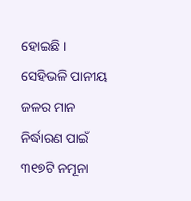ହୋଇଛି । ସେହିଭଳି ପାନୀୟ ଜଳର ମାନ ନିର୍ଦ୍ଧାରଣ ପାଇଁ ୩୧୭ଟି ନମୂନା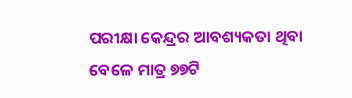ପରୀକ୍ଷା କେନ୍ଦ୍ରର ଆବଶ୍ୟକତା ଥିବା ବେଳେ ମାତ୍ର ୭୭ଟି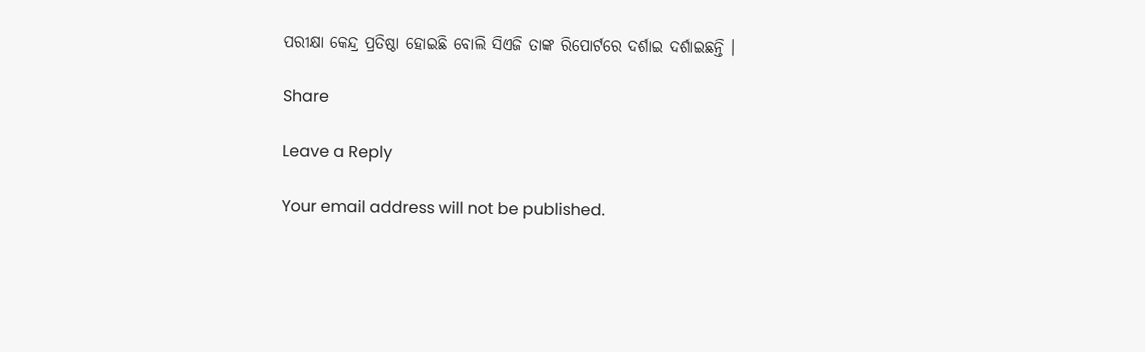ପରୀକ୍ଷା କେନ୍ଦ୍ର ପ୍ରତିଷ୍ଠା ହୋଇଛି ବୋଲି ସିଏଜି ତାଙ୍କ ରିପୋର୍ଟରେ ଦର୍ଶାଇ ଦର୍ଶାଇଛନ୍ତି ।

Share

Leave a Reply

Your email address will not be published.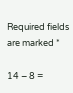Required fields are marked *

14 − 8 =